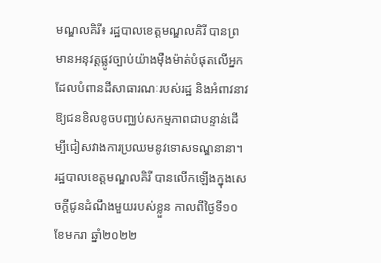មណ្ឌលគិរី៖ រដ្ឋបាលខេត្តមណ្ឌលគិរី បានព្រមានអនុវត្តផ្លូវច្បាប់យ៉ាងម៉ឺងម៉ាត់បំផុតលើអ្នកដែលបំពានដីសាធារណៈរបស់រដ្ឋ និងអំពាវនាវឱ្យជនខិលខូចបញ្ឈប់សកម្មភាពជាបន្ទាន់ដើម្បីជៀសវាងការប្រឈមនូវទោសទណ្ឌនានា។
រដ្ឋបាលខេត្តមណ្ឌលគិរី បានលើកឡើងក្នុងសេចក្តីជូនដំណឹងមួយរបស់ខ្លួន កាលពីថ្ងៃទី១០ ខែមករា ឆ្នាំ២០២២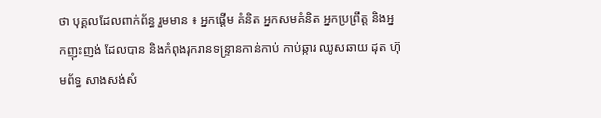ថា បុគ្គលដែលពាក់ព័ន្ធ រួមមាន ៖ អ្នកផ្ដើម គំនិត អ្នកសមគំនិត អ្នកប្រព្រឹត្ត និងអ្នកញុះញង់ ដែលបាន និងកំពុងរុករានទន្ទ្រានកាន់កាប់ កាប់ឆ្ការ ឈូសឆាយ ដុត ហ៊ុមព័ទ្ធ សាងសង់សំ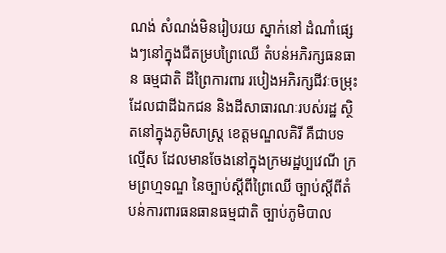ណង់ សំណង់មិនរៀបរយ ស្នាក់នៅ ដំណាំផ្សេងៗនៅក្នុងជីតម្របព្រៃឈើ តំបន់អភិរក្សធនធាន ធម្មជាតិ ដីព្រៃការពារ របៀងអភិរក្សជីវៈចម្រុះ ដែលជាដីឯកជន និងដីសាធារណៈរបស់រដ្ឋ ស្ថិតនៅក្នុងភូមិសាស្ត្រ ខេត្តមណ្ឌលគិរី គឺជាបទល្មើស ដែលមានចែងនៅក្នុងក្រមរដ្ឋប្បវេណី ក្រមព្រហ្មទណ្ឌ នៃច្បាប់ស្តីពីព្រៃឈើ ច្បាប់ស្តីពីតំបន់ការពារធនធានធម្មជាតិ ច្បាប់ភូមិបាល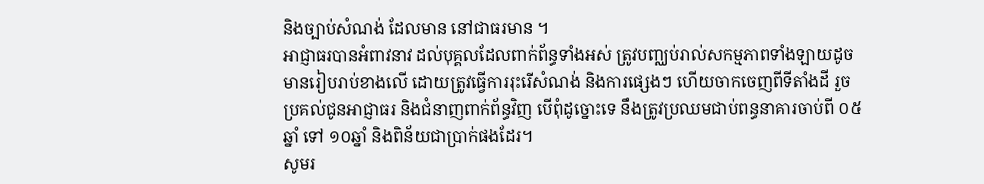និងច្បាប់សំណង់ ដែលមាន នៅជាធរមាន ។
អាជ្ញាធរបានអំពាវនាវ ដល់បុគ្គលដែលពាក់ព័ន្ធទាំងអស់ ត្រូវបញ្ឈប់រាល់សកម្មភាពទាំងឡាយដូចមានរៀបរាប់ខាងលើ ដោយត្រូវធ្វើការរុះរើសំណង់ និងការផ្សេងៗ ហើយចាកចេញពីទីតាំងដី រួចប្រគល់ជូនអាជ្ញាធរ និងជំនាញពាក់ព័ន្ធវិញ បើពុំដូច្នោះទេ នឹងត្រូវប្រឈមជាប់ពន្ធនាគារចាប់ពី ០៥ឆ្នាំ ទៅ ១០ឆ្នាំ និងពិន័យជាប្រាក់ផងដែរ។
សូមរ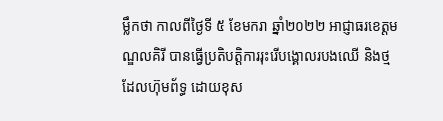ម្លឹកថា កាលពីថ្ងៃទី ៥ ខែមករា ឆ្នាំ២០២២ អាជ្ញាធរខេត្តមណ្ឌលគិរី បានធ្វើប្រតិបត្តិការរុះរើបង្គោលរបងឈើ និងថ្ម ដែលហ៊ុមព័ទ្ធ ដោយខុស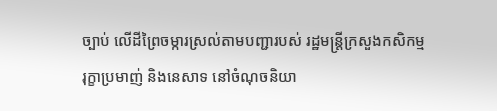ច្បាប់ លើដីព្រៃចម្ការស្រល់តាមបញ្ជារបស់ រដ្ឋមន្ត្រីក្រសួងកសិកម្ម រុក្ខាប្រមាញ់ និងនេសាទ នៅចំណុចនិយា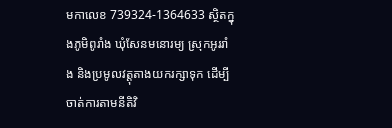មកាលេខ 739324-1364633 ស្ថិតក្នុងភូមិពូរាំង ឃុំសែនមនោរម្យ ស្រុកអូររាំង និងប្រមូលវត្តុតាងយករក្សាទុក ដើម្បីចាត់ការតាមនីតិវិ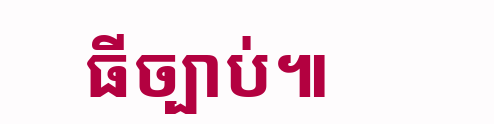ធីច្បាប់៕